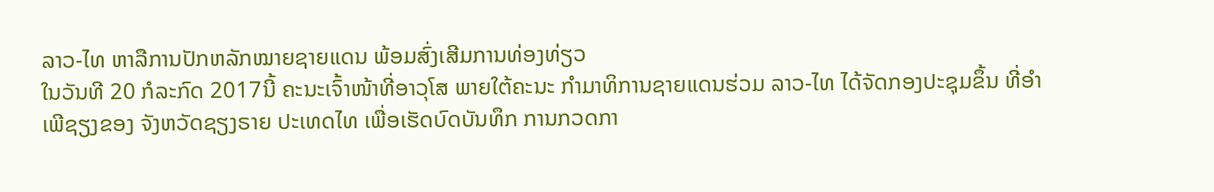ລາວ-ໄທ ຫາລືການປັກຫລັກໝາຍຊາຍແດນ ພ້ອມສົ່ງເສີມການທ່ອງທ່ຽວ
ໃນວັນທີ 20 ກໍລະກົດ 2017ນີ້ ຄະນະເຈົ້າໜ້າທີ່ອາວຸໂສ ພາຍໃຕ້ຄະນະ ກຳມາທິການຊາຍແດນຮ່ວມ ລາວ-ໄທ ໄດ້ຈັດກອງປະຊຸມຂຶ້ນ ທີ່ອຳເພີຊຽງຂອງ ຈັງຫວັດຊຽງຣາຍ ປະເທດໄທ ເພື່ອເຮັດບົດບັນທຶກ ການກວດກາ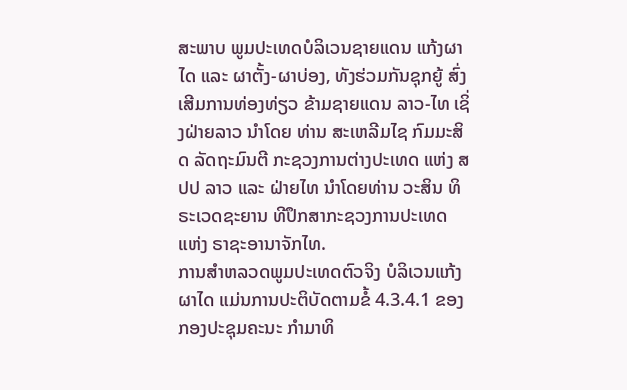ສະພາບ ພູມປະເທດບໍລິເວນຊາຍແດນ ແກ້ງຜາໄດ ແລະ ຜາຕັ້ງ-ຜາບ່ອງ, ທັງຮ່ວມກັນຊຸກຍູ້ ສົ່ງເສີມການທ່ອງທ່ຽວ ຂ້າມຊາຍແດນ ລາວ-ໄທ ເຊິ່ງຝ່າຍລາວ ນຳໂດຍ ທ່ານ ສະເຫລີມໄຊ ກົມມະສິດ ລັດຖະມົນຕີ ກະຊວງການຕ່າງປະເທດ ແຫ່ງ ສປປ ລາວ ແລະ ຝ່າຍໄທ ນຳໂດຍທ່ານ ວະສິນ ທິຣະເວດຊະຍານ ທີປຶກສາກະຊວງການປະເທດ ແຫ່ງ ຣາຊະອານາຈັກໄທ.
ການສຳຫລວດພູມປະເທດຕົວຈິງ ບໍລິເວນແກ້ງຜາໄດ ແມ່ນການປະຕິບັດຕາມຂໍ້ 4.3.4.1 ຂອງກອງປະຊຸມຄະນະ ກຳມາທິ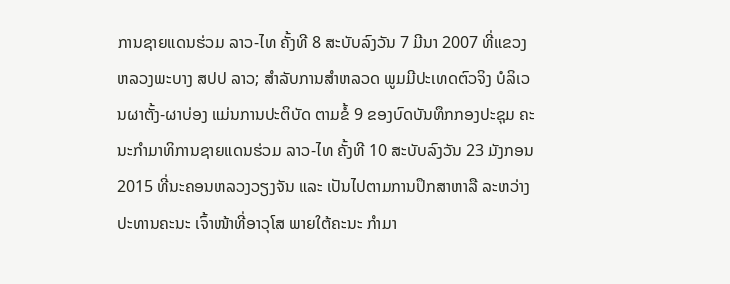ການຊາຍແດນຮ່ວມ ລາວ-ໄທ ຄັ້ງທີ 8 ສະບັບລົງວັນ 7 ມີນາ 2007 ທີ່ແຂວງ ຫລວງພະບາງ ສປປ ລາວ; ສຳລັບການສຳຫລວດ ພູມມີປະເທດຕົວຈິງ ບໍລິເວນຜາຕັ້ງ-ຜາບ່ອງ ແມ່ນການປະຕິບັດ ຕາມຂໍ້ 9 ຂອງບົດບັນທຶກກອງປະຊຸມ ຄະນະກຳມາທິການຊາຍແດນຮ່ວມ ລາວ-ໄທ ຄັ້ງທີ 10 ສະບັບລົງວັນ 23 ມັງກອນ 2015 ທີ່ນະຄອນຫລວງວຽງຈັນ ແລະ ເປັນໄປຕາມການປຶກສາຫາລື ລະຫວ່າງ ປະທານຄະນະ ເຈົ້າໜ້າທີ່ອາວຸໂສ ພາຍໃຕ້ຄະນະ ກຳມາ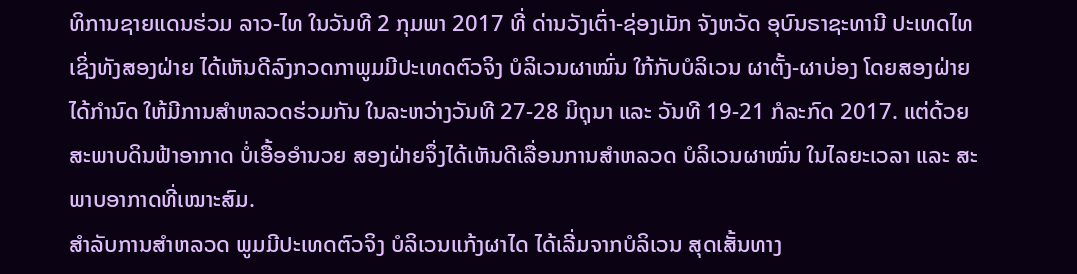ທິການຊາຍແດນຮ່ວມ ລາວ-ໄທ ໃນວັນທີ 2 ກຸມພາ 2017 ທີ່ ດ່ານວັງເຕົ່າ-ຊ່ອງເມັກ ຈັງຫວັດ ອຸບົນຣາຊະທານີ ປະເທດໄທ ເຊິ່ງທັງສອງຝ່າຍ ໄດ້ເຫັນດີລົງກວດກາພູມມີປະເທດຕົວຈິງ ບໍລິເວນຜາໝົ່ນ ໃກ້ກັບບໍລິເວນ ຜາຕັ້ງ-ຜາບ່ອງ ໂດຍສອງຝ່າຍ ໄດ້ກຳນົດ ໃຫ້ມີການສຳຫລວດຮ່ວມກັນ ໃນລະຫວ່າງວັນທີ 27-28 ມິຖຸນາ ແລະ ວັນທີ 19-21 ກໍລະກົດ 2017. ແຕ່ດ້ວຍສະພາບດິນຟ້າອາກາດ ບໍ່ເອື້ອອຳນວຍ ສອງຝ່າຍຈຶ່ງໄດ້ເຫັນດີເລື່ອນການສຳຫລວດ ບໍລິເວນຜາໝົ່ນ ໃນໄລຍະເວລາ ແລະ ສະພາບອາກາດທີ່ເໝາະສົມ.
ສຳລັບການສຳຫລວດ ພູມມີປະເທດຕົວຈິງ ບໍລິເວນແກ້ງຜາໄດ ໄດ້ເລີ່ມຈາກບໍລິເວນ ສຸດເສັ້ນທາງ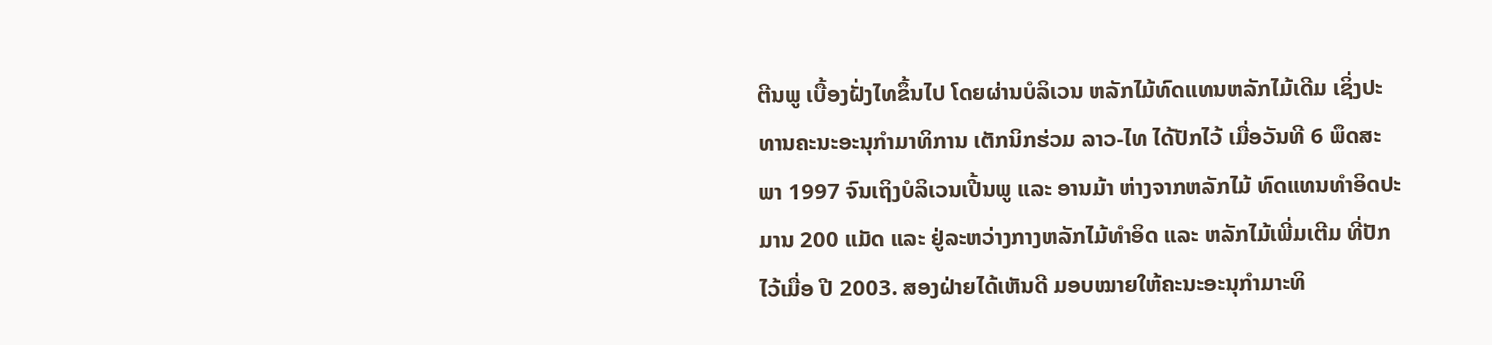ຕີນພູ ເບື້ອງຝັ່ງໄທຂຶ້ນໄປ ໂດຍຜ່ານບໍລິເວນ ຫລັກໄມ້ທົດແທນຫລັກໄມ້ເດີມ ເຊິ່ງປະທານຄະນະອະນຸກຳມາທິການ ເຕັກນິກຮ່ວມ ລາວ-ໄທ ໄດ້ປັກໄວ້ ເມື່ອວັນທີ 6 ພຶດສະພາ 1997 ຈົນເຖິງບໍລິເວນເປີ້ນພູ ແລະ ອານມ້າ ຫ່າງຈາກຫລັກໄມ້ ທົດແທນທຳອິດປະມານ 200 ແມັດ ແລະ ຢູ່ລະຫວ່າງກາງຫລັກໄມ້ທຳອິດ ແລະ ຫລັກໄມ້ເພີ່ມເຕີມ ທີ່ປັກໄວ້ເມື່ອ ປີ 2003. ສອງຝ່າຍໄດ້ເຫັນດີ ມອບໝາຍໃຫ້ຄະນະອະນຸກຳມາະທິ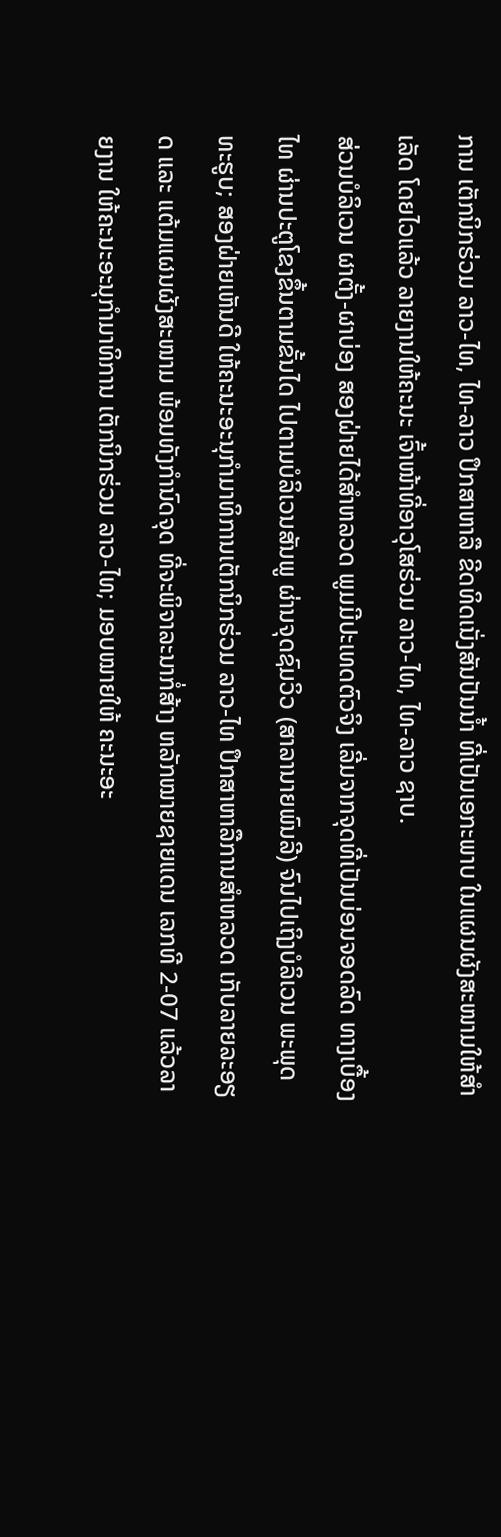ການ ເຕັກນິກຮ່ວມ ລາວ-ໄທ, ໄທ-ລາວ ປຶກສາຫາລື ຂີດທິດເນັ່ງສັນປັນນ້ຳ ທີ່ເປັນເອກະພາບ ໃນແຜນຜັງສະໜາມໃຫ້ສຳເລັດ ໂດຍໄວແລ້ວ ລາຍງານໃຫ້ຄະນະ ເຈົ້າໜ້າທີ່ອາວຸໂສຮ່ວມ ລາວ-ໄທ, ໄທ-ລາວ ຊາບ.
ສ່ວນບໍລິເວນ ຜາຕັ້ງ-ຜາບ່ອງ ສອງຝ່າຍໄດ້ສຳຫລວດ ພູມມີປະເທດຕົວຈິງ ເລີ່ມຈາກຈຸດທີ່ເປັນບ່ອນຈອດລົດ ທາງເບື້ອງໄທ ຜ່ານປະຕູໂຂງຂຶ້ນຕາມຂັ້ນໄດ ໄປຕາມບໍລິເວນສັນພູ ຜ່ານຈຸດຊົມວິວ (ສາລານາຍພົນລີ) ຈົນໄປເຖິງບໍລິເວນ ພະພຸດທະຮູບ; ສອງຝ່າຍເຫັນດີ ໃຫ້ຄະນະອະນຸກຳມາທິການເຕັກນິກຮ່ວມ ລາວ-ໄທ ປຶກສາຫາລືການສຳຫລວດ ເກັບລາຍລະອຽດ ແລະ ແຕ້ມແຜນຜັງສະໜາມ ພ້ອມທັງກຳນົດຈຸດ ທີ່ຈະພິຈາລະນາກໍ່ສ້າງ ຫລັກໝາຍຊາຍແດນ ເລກທີ 2-07 ແລ້ວລາຍງານ ໃຫ້ຄະນະອະນຸກຳມາທິການ ເຕັກນິກຮ່ວມ ລາວ-ໄທ; ມອບໝາຍໃຫ້ ຄະນະອະ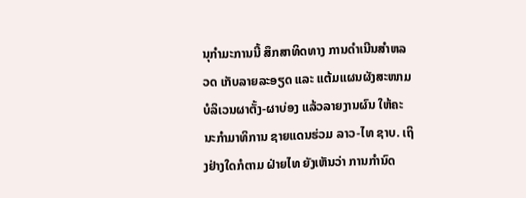ນຸກຳມະການນີ້ ສຶກສາທິດທາງ ການດຳເນີນສຳຫລວດ ເກັບລາຍລະອຽດ ແລະ ແຕ້ມແຜນຜັງສະໜາມ ບໍລິເວນຜາຕັ້ງ-ຜາບ່ອງ ແລ້ວລາຍງານຜົນ ໃຫ້ຄະນະກຳມາທິການ ຊາຍແດນຮ່ວມ ລາວ-ໄທ ຊາບ. ເຖິງຢ່າງໃດກໍຕາມ ຝ່າຍໄທ ຍັງເຫັນວ່າ ການກຳນົດ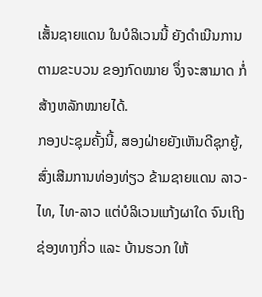ເສັ້ນຊາຍແດນ ໃນບໍລິເວນນີ້ ຍັງດຳເນີນການຕາມຂະບວນ ຂອງກົດໝາຍ ຈຶ່ງຈະສາມາດ ກໍ່ສ້າງຫລັກໝາຍໄດ້.
ກອງປະຊຸມຄັ້ງນີ້, ສອງຝ່າຍຍັງເຫັນດີຊຸກຍູ້, ສົ່ງເສີມການທ່ອງທ່ຽວ ຂ້າມຊາຍແດນ ລາວ-ໄທ, ໄທ-ລາວ ແຕ່ບໍລິເວນແກ້ງຜາໃດ ຈົນເຖິງຊ່ອງທາງກິ່ວ ແລະ ບ້ານຮວກ ໃຫ້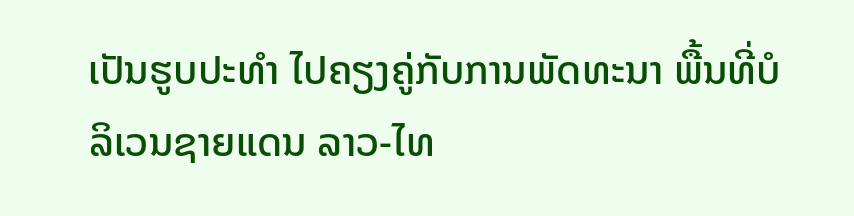ເປັນຮູບປະທຳ ໄປຄຽງຄູ່ກັບການພັດທະນາ ພື້ນທີ່ບໍລິເວນຊາຍແດນ ລາວ-ໄທ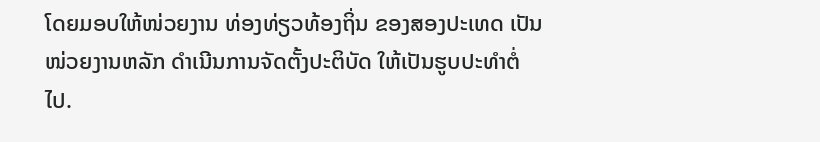ໂດຍມອບໃຫ້ໜ່ວຍງານ ທ່ອງທ່ຽວທ້ອງຖິ່ນ ຂອງສອງປະເທດ ເປັນໜ່ວຍງານຫລັກ ດຳເນີນການຈັດຕັ້ງປະຕິບັດ ໃຫ້ເປັນຮູບປະທຳຕໍ່ໄປ.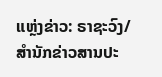ແຫຼ່ງຂ່າວ: ຣາຊະວົງ/ສໍານັກຂ່າວສານປະ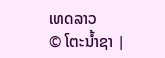ເທດລາວ
© ໂຕະນໍ້າຊາ |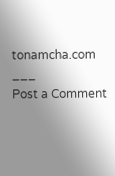tonamcha.com
___
Post a Comment